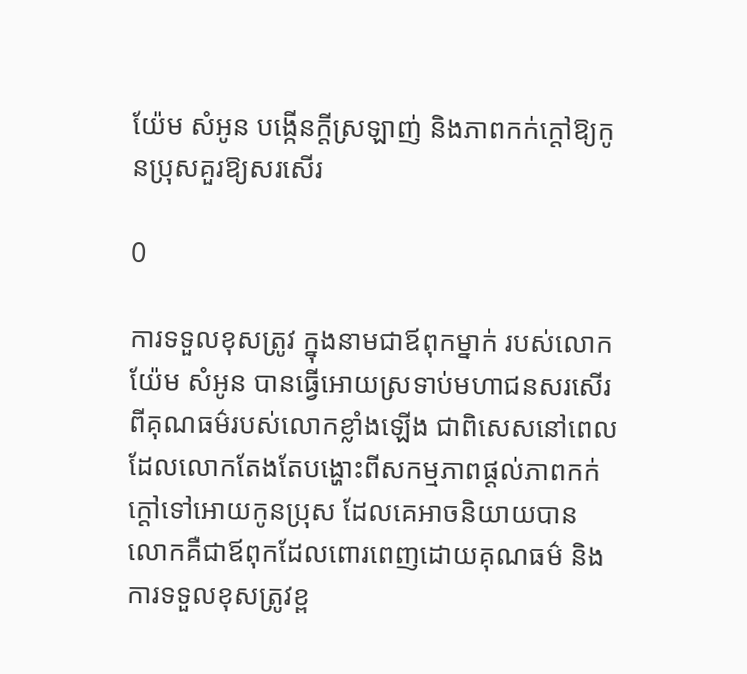យ៉ែម សំអូន បង្កើនក្ដីស្រឡាញ់ និងភាពកក់ក្ដៅឱ្យកូនប្រុសគួរឱ្យសរសើរ

0

ការទទួលខុសត្រូវ ក្នុងនាមជាឪពុកម្នាក់ របស់លោក យ៉ែម សំអូន បានធ្វើអោយស្រទាប់មហាជនសរសើរពីគុណធម៌របស់លោកខ្លាំងឡើង ជាពិសេសនៅពេលដែលលោកតែងតែបង្ហោះពីសកម្មភាពផ្ដល់ភាពកក់ក្ដៅទៅអោយកូនប្រុស ដែលគេអាចនិយាយបានលោកគឺជាឪពុកដែលពោរពេញដោយគុណធម៌ និង ការទទួលខុសត្រូវខ្ព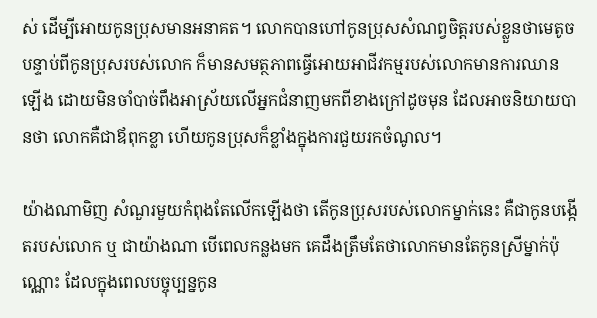ស់ ដើម្បីអោយកូនប្រុសមានអនាគត។ លោកបានហៅកូនប្រុសសំណព្វចិត្តរបស់ខ្លួនថាមេតូច បន្ទាប់ពីកូនប្រុសរបស់លោក ក៏មានសមត្ថភាពធ្វើអោយអាជីវកម្មរបស់លោកមានការឈានឡើង ដោយមិនចាំបាច់ពឹងអាស្រ័យលើអ្នកជំនាញមកពីខាងក្រៅដូចមុន ដែលអាចនិយាយបានថា លោកគឺជាឪពុកខ្លា ហើយកូនប្រុសក៏ខ្លាំងក្នុងការជួយរកចំណូល។

យ៉ាងណាមិញ សំណួរមួយកំពុងតែលើកឡើងថា តើកូនប្រុសរបស់លោកម្នាក់នេះ គឺជាកូនបង្កើតរបស់លោក ឬ ជាយ៉ាងណា បើពេលកន្លងមក គេដឹងត្រឹមតែថាលោកមានតែកូនស្រីម្នាក់ប៉ុណ្ណោះ ដែលក្នុងពេលបច្ចុប្បន្នកូន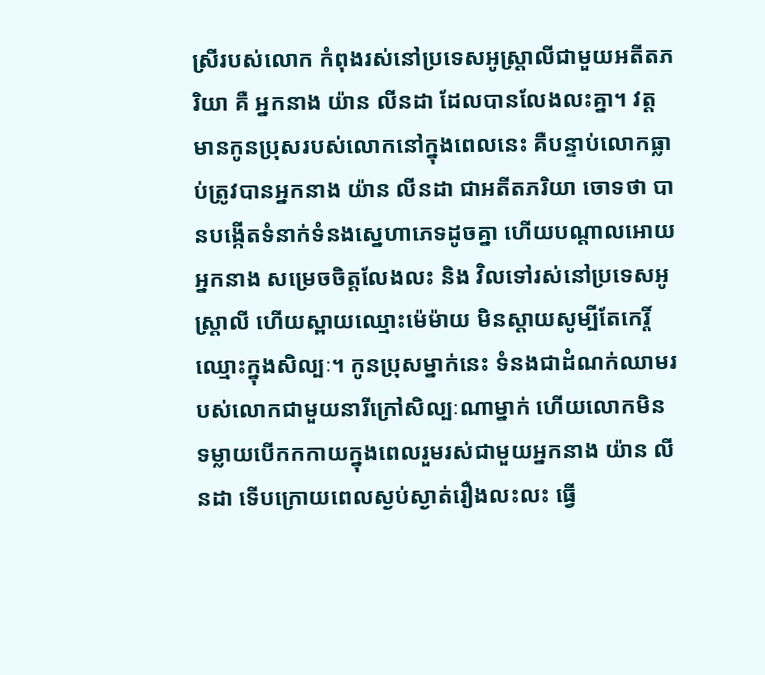ស្រីរបស់លោក កំពុងរស់នៅប្រទេសអូស្ត្រាលីជាមួយអតីតភរិយា គឺ អ្នកនាង យ៉ាន លីនដា ដែលបានលែងលះគ្នា។ វត្តមានកូនប្រុសរបស់លោកនៅក្នុងពេលនេះ គឺបន្ទាប់លោកធ្លាប់ត្រូវបានអ្នកនាង យ៉ាន លីនដា ជាអតីតភរិយា ចោទថា បានបង្កើតទំនាក់ទំនងស្នេហាភេទដូចគ្នា ហើយបណ្ដាលអោយអ្នកនាង សម្រេចចិត្តលែងលះ និង វិលទៅរស់នៅប្រទេសអូស្ត្រាលី ហើយស្ពាយឈ្មោះម៉េម៉ាយ មិនស្ដាយសូម្បីតែកេរ្តិ៍ឈ្មោះក្នុងសិល្បៈ។ កូនប្រុសម្នាក់នេះ ទំនងជាដំណក់ឈាមរបស់លោកជាមួយនារីក្រៅសិល្បៈណាម្នាក់ ហើយលោកមិនទម្លាយបើកកកាយក្នុងពេលរួមរស់ជាមួយអ្នកនាង យ៉ាន លីនដា ទើបក្រោយពេលស្ងប់ស្ងាត់រឿងលះលះ ធ្វើ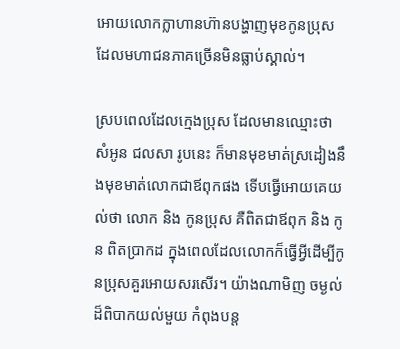អោយលោកក្លាហានហ៊ានបង្ហាញមុខកូនប្រុស ដែលមហាជនភាគច្រើនមិនធ្លាប់ស្គាល់។

ស្របពេលដែលក្មេងប្រុស ដែលមានឈ្មោះថា សំអូន ជលសា រូបនេះ ក៏មានមុខមាត់ស្រដៀងនឹងមុខមាត់លោកជាឪពុកផង ទើបធ្វើអោយគេយល់ថា លោក និង កូនប្រុស គឺពិតជាឪពុក និង កូន ពិតប្រាកដ ក្នុងពេលដែលលោកក៏ធ្វើអ្វីដើម្បីកូនប្រុសគួរអោយសរសើរ។ យ៉ាងណាមិញ ចម្ងល់ដ៏ពិបាកយល់មួយ កំពុងបន្ត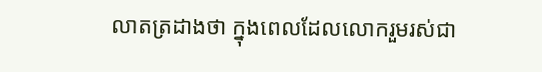លាតត្រដាងថា ក្នុងពេលដែលលោករួមរស់ជា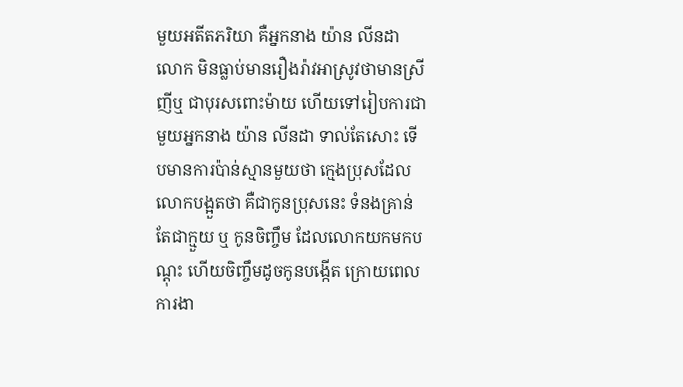មួយអតីតភរិយា គឺអ្នកនាង យ៉ាន លីនដា លោក មិនធ្លាប់មានរឿងរ៉ាវអាស្រូវថាមានស្រីញីឬ ជាបុរសពោះម៉ាយ ហើយទៅរៀបការជាមួយអ្នកនាង យ៉ាន លីនដា ទាល់តែសោះ ទើបមានការប៉ាន់ស្មានមួយថា ក្មេងប្រុសដែលលោកបង្អួតថា គឺជាកូនប្រុសនេះ ទំនងគ្រាន់តែជាក្មួយ ឬ កូនចិញ្ចឹម ដែលលោកយកមកបណ្ដុះ ហើយចិញ្ចឹមដូចកូនបង្កើត ក្រោយពេលការងា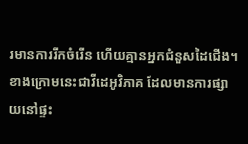រមានការរីកចំរើន ហើយគ្មានអ្នកជំនួសដៃជើង។
ខាងក្រោមនេះជាវីដេអូវិភាគ ដែលមានការផ្សាយនៅផ្ទះ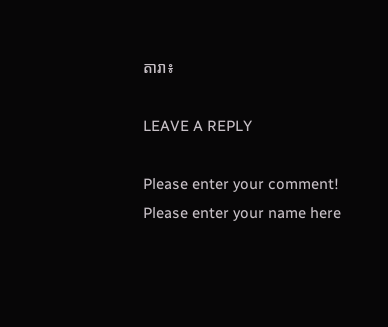តារា៖

LEAVE A REPLY

Please enter your comment!
Please enter your name here